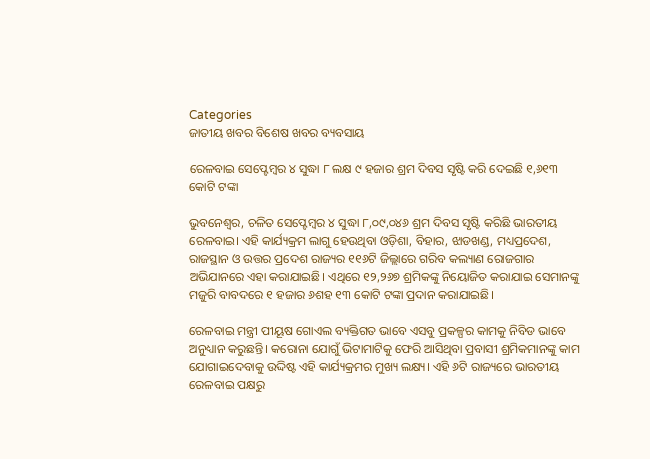Categories
ଜାତୀୟ ଖବର ବିଶେଷ ଖବର ବ୍ୟବସାୟ

ରେଳବାଇ ସେପ୍ଟେମ୍ବର ୪ ସୁଦ୍ଧା ୮ ଲକ୍ଷ ୯ ହଜାର ଶ୍ରମ ଦିବସ ସୃଷ୍ଟି କରି ଦେଇଛି ୧,୬୧୩ କୋଟି ଟଙ୍କା

ଭୁବନେଶ୍ବର, ଚଳିତ ସେପ୍ଟେମ୍ବର ୪ ସୁଦ୍ଧା ୮,୦୯,୦୪୬ ଶ୍ରମ ଦିବସ ସୃଷ୍ଟି କରିଛି ଭାରତୀୟ ରେଳବାଇ। ଏହି କାର୍ଯ୍ୟକ୍ରମ ଲାଗୁ ହେଉଥିବା ଓଡ଼ିଶା, ବିହାର, ଝାଡଖଣ୍ଡ, ମଧ୍ୟପ୍ରଦେଶ, ରାଜସ୍ଥାନ ଓ ଉତ୍ତର ପ୍ରଦେଶ ରାଜ୍ୟର ୧୧୬ଟି ଜିଲ୍ଲାରେ ଗରିବ କଲ୍ୟାଣ ରୋଜଗାର ଅଭିଯାନରେ ଏହା କରାଯାଇଛି। ଏଥିରେ ୧୨,୨୬୭ ଶ୍ରମିକଙ୍କୁ ନିୟୋଜିତ କରାଯାଇ ସେମାନଙ୍କୁ ମଜୁରି ବାବଦରେ ୧ ହଜାର ୬ଶହ ୧୩ କୋଟି ଟଙ୍କା ପ୍ରଦାନ କରାଯାଇଛି।

ରେଳବାଇ ମନ୍ତ୍ରୀ ପୀୟୂଷ ଗୋଏଲ ବ୍ୟକ୍ତିଗତ ଭାବେ ଏସବୁ ପ୍ରକଳ୍ପର କାମକୁ ନିବିଡ ଭାବେ ଅନୁଧ୍ୟାନ କରୁଛନ୍ତି। କରୋନା ଯୋଗୁଁ ଭିଟାମାଟିକୁ ଫେରି ଆସିଥିବା ପ୍ରବାସୀ ଶ୍ରମିକମାନଙ୍କୁ କାମ ଯୋଗାଇଦେବାକୁ ଉଦ୍ଦିଷ୍ଟ ଏହି କାର୍ଯ୍ୟକ୍ରମର ମୁଖ୍ୟ ଲକ୍ଷ୍ୟ। ଏହି ୬ଟି ରାଜ୍ୟରେ ଭାରତୀୟ ରେଳବାଇ ପକ୍ଷରୁ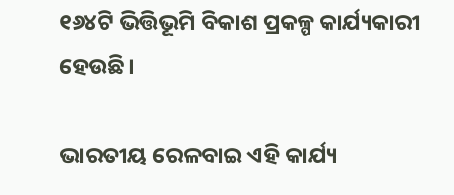୧୬୪ଟି ଭିତ୍ତିଭୂମି ବିକାଶ ପ୍ରକଳ୍ପ କାର୍ଯ୍ୟକାରୀ ହେଉଛି।

ଭାରତୀୟ ରେଳବାଇ ଏହି କାର୍ଯ୍ୟ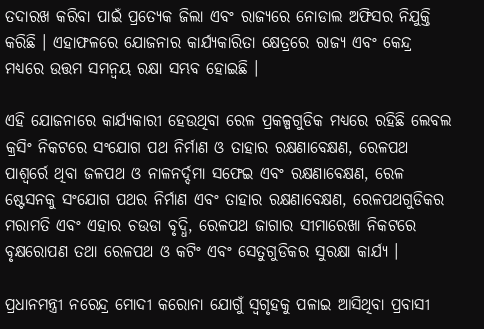ତଦାରଖ କରିବା ପାଇଁ ପ୍ରତ୍ୟେକ ଜିଲା ଏବଂ ରାଜ୍ୟରେ ନୋଡାଲ ଅଫିସର ନିଯୁକ୍ତି କରିଛି । ଏହାଫଳରେ ଯୋଜନାର କାର୍ଯ୍ୟକାରିତା କ୍ଷେତ୍ରରେ ରାଜ୍ୟ ଏବଂ କେନ୍ଦ୍ର ମଧ୍ୟରେ ଉତ୍ତମ ସମନ୍ୱୟ ରକ୍ଷା ସମ୍ଭବ ହୋଇଛି ।

ଏହି ଯୋଜନାରେ କାର୍ଯ୍ୟକାରୀ ହେଉଥିବା ରେଳ ପ୍ରକଳ୍ପଗୁଡିକ ମଧ୍ୟରେ ରହିଛି ଲେବଲ କ୍ରସିଂ ନିକଟରେ ସଂଯୋଗ ପଥ ନିର୍ମାଣ ଓ ତାହାର ରକ୍ଷଣାବେକ୍ଷଣ, ରେଳପଥ ପାଶ୍ୱର୍ରେ ଥିବା ଜଳପଥ ଓ ନାଳନର୍ଦ୍ଦମା ସଫେଇ ଏବଂ ରକ୍ଷଣାବେକ୍ଷଣ, ରେଳ ଷ୍ଟେସନକୁ ସଂଯୋଗ ପଥର ନିର୍ମାଣ ଏବଂ ତାହାର ରକ୍ଷଣାବେକ୍ଷଣ, ରେଳପଥଗୁଡିକର ମରାମତି ଏବଂ ଏହାର ଚଉଡା ବୃଦ୍ଧି, ରେଳପଥ ଜାଗାର ସୀମାରେଖା ନିକଟରେ ବୃକ୍ଷରୋପଣ ତଥା ରେଳପଥ ଓ କଟିଂ ଏବଂ ସେତୁଗୁଡିକର ସୁରକ୍ଷା କାର୍ଯ୍ୟ ।

ପ୍ରଧାନମନ୍ତ୍ରୀ ନରେନ୍ଦ୍ର ମୋଦୀ କରୋନା ଯୋଗୁଁ ସ୍ୱଗୃହକୁ ପଳାଇ ଆସିଥିବା ପ୍ରବାସୀ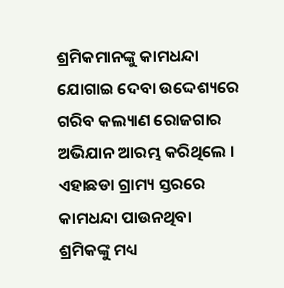ଶ୍ରମିକମାନଙ୍କୁ କାମଧନ୍ଦା ଯୋଗାଇ ଦେବା ଉଦ୍ଦେଶ୍ୟରେ ଗରିବ କଲ୍ୟାଣ ରୋଜଗାର ଅଭିଯାନ ଆରମ୍ଭ କରିଥିଲେ । ଏହାଛଡା ଗ୍ରାମ୍ୟ ସ୍ତରରେ କାମଧନ୍ଦା ପାଉନଥିବା ଶ୍ରମିକଙ୍କୁ ମଧ୍ୟ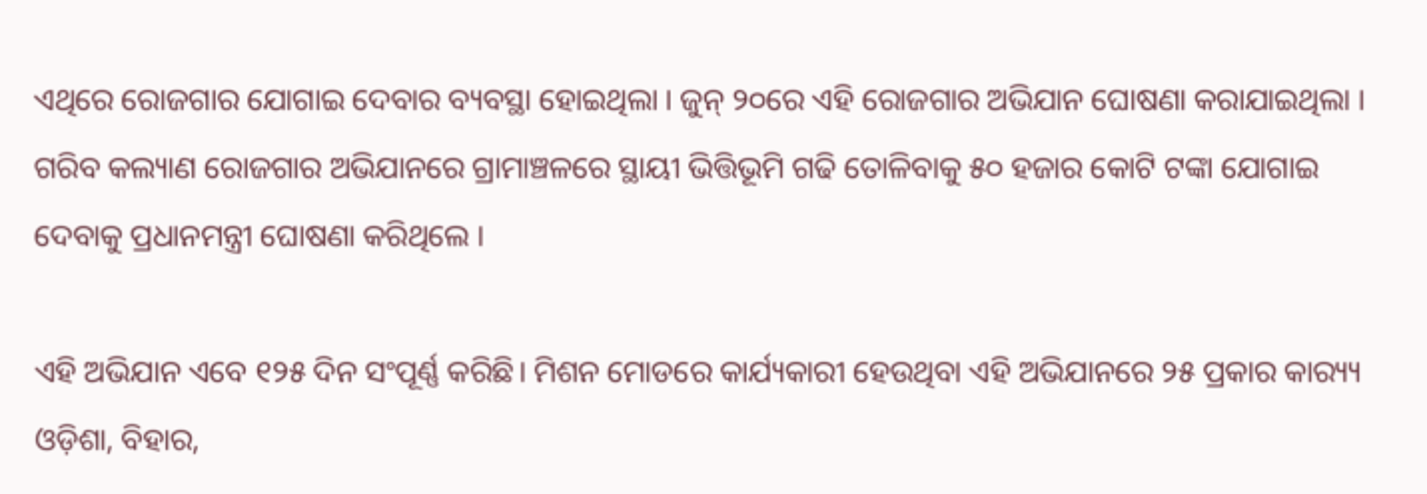ଏଥିରେ ରୋଜଗାର ଯୋଗାଇ ଦେବାର ବ୍ୟବସ୍ଥା ହୋଇଥିଲା । ଜୁନ୍ ୨୦ରେ ଏହି ରୋଜଗାର ଅଭିଯାନ ଘୋଷଣା କରାଯାଇଥିଲା । ଗରିବ କଲ୍ୟାଣ ରୋଜଗାର ଅଭିଯାନରେ ଗ୍ରାମାଞ୍ଚଳରେ ସ୍ଥାୟୀ ଭିତ୍ତିଭୂମି ଗଢି ତୋଳିବାକୁ ୫୦ ହଜାର କୋଟି ଟଙ୍କା ଯୋଗାଇ ଦେବାକୁ ପ୍ରଧାନମନ୍ତ୍ରୀ ଘୋଷଣା କରିଥିଲେ ।

ଏହି ଅଭିଯାନ ଏବେ ୧୨୫ ଦିନ ସଂପୂର୍ଣ୍ଣ କରିଛି। ମିଶନ ମୋଡରେ କାର୍ଯ୍ୟକାରୀ ହେଉଥିବା ଏହି ଅଭିଯାନରେ ୨୫ ପ୍ରକାର କାର‌୍ୟ୍ୟ ଓଡ଼ିଶା, ବିହାର,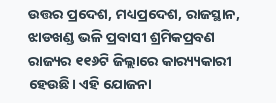ଉତ୍ତର ପ୍ରଦେଶ, ମଧ୍ୟପ୍ରଦେଶ, ରାଜସ୍ଥାନ, ଝାଡଖଣ୍ଡ ଭଳି ପ୍ରବାସୀ ଶ୍ରମିକପ୍ରବଣ ରାଜ୍ୟର ୧୧୬ଟି ଜିଲ୍ଲାରେ କାର‌୍ୟ୍ୟକାରୀ ହେଉଛି। ଏହି ଯୋଜନା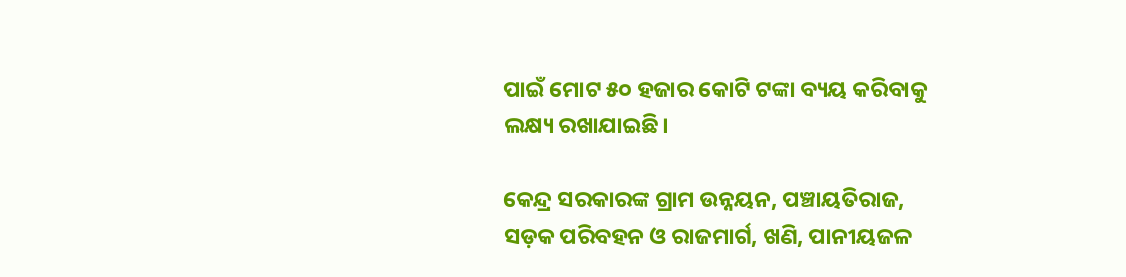ପାଇଁ ମୋଟ ୫୦ ହଜାର କୋଟି ଟଙ୍କା ବ୍ୟୟ କରିବାକୁ ଲକ୍ଷ୍ୟ ରଖାଯାଇଛି।

କେନ୍ଦ୍ର ସରକାରଙ୍କ ଗ୍ରାମ ଉନ୍ନୟନ, ପଞ୍ଚାୟତିରାଜ, ସଡ଼କ ପରିବହନ ଓ ରାଜମାର୍ଗ, ଖଣି, ପାନୀୟଜଳ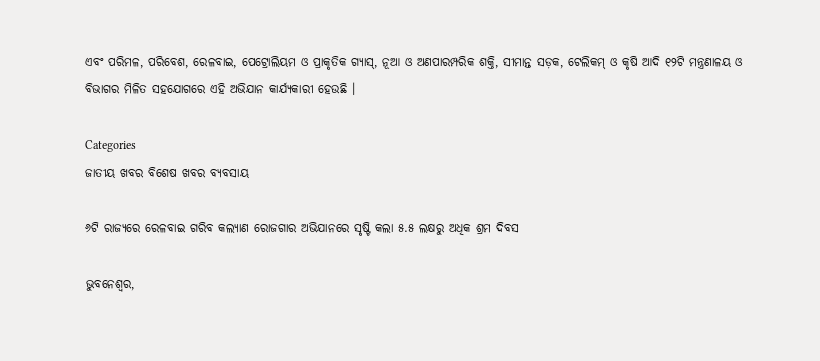ଏବଂ ପରିମଳ, ପରିବେଶ, ରେଳବାଇ, ପେଟ୍ରୋଲିୟମ ଓ ପ୍ରାକୃତିକ ଗ୍ୟାସ୍‌, ନୂଆ ଓ ଅଣପାରମ୍ପରିକ ଶକ୍ତି, ସୀମାନ୍ତ ସଡ଼କ, ଟେଲିକମ୍ ଓ କୃଷି ଆଦି ୧୨ଟି ମନ୍ତ୍ରଣାଳୟ ଓ ବିଭାଗର ମିଳିତ ସହଯୋଗରେ ଏହି ଅଭିଯାନ କାର୍ଯ୍ୟକାରୀ ହେଉଛି ।

Categories
ଜାତୀୟ ଖବର ବିଶେଷ ଖବର ବ୍ୟବସାୟ

୬ଟି ରାଜ୍ୟରେ ରେଳବାଇ ଗରିବ କଲ୍ୟାଣ ରୋଜଗାର ଅଭିଯାନରେ ସୃଷ୍ଟି କଲା ୫.୫ ଲକ୍ଷରୁ ଅଧିକ ଶ୍ରମ ଦିବସ

ଭୁବନେଶ୍ବର,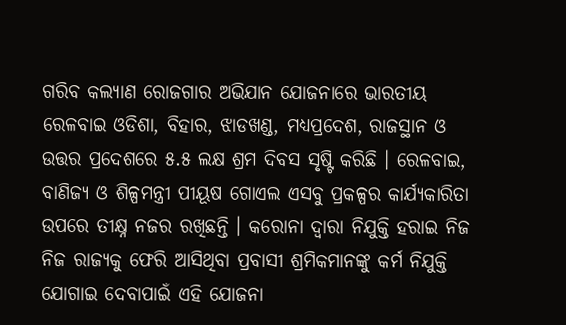ଗରିବ କଲ୍ୟାଣ ରୋଜଗାର ଅଭିଯାନ ଯୋଜନାରେ ଭାରତୀୟ ରେଳବାଇ ଓଡିଶା, ବିହାର, ଝାଡଖଣ୍ଡ, ମଧ୍ୟପ୍ରଦେଶ, ରାଜସ୍ଥାନ ଓ ଉତ୍ତର ପ୍ରଦେଶରେ ୫.୫ ଲକ୍ଷ ଶ୍ରମ ଦିବସ ସୃଷ୍ଟି କରିଛି । ରେଳବାଇ, ବାଣିଜ୍ୟ ଓ ଶିଳ୍ପମନ୍ତ୍ରୀ ପୀୟୂଷ ଗୋଏଲ ଏସବୁ ପ୍ରକଳ୍ପର କାର୍ଯ୍ୟକାରିତା ଉପରେ ତୀକ୍ଷ୍ନ ନଜର ରଖିଛନ୍ତି । କରୋନା ଦ୍ୱାରା ନିଯୁକ୍ତି ହରାଇ ନିଜ ନିଜ ରାଜ୍ୟକୁ ଫେରି ଆସିଥିବା ପ୍ରବାସୀ ଶ୍ରମିକମାନଙ୍କୁ କର୍ମ ନିଯୁକ୍ତି ଯୋଗାଇ ଦେବାପାଇଁ ଏହି ଯୋଜନା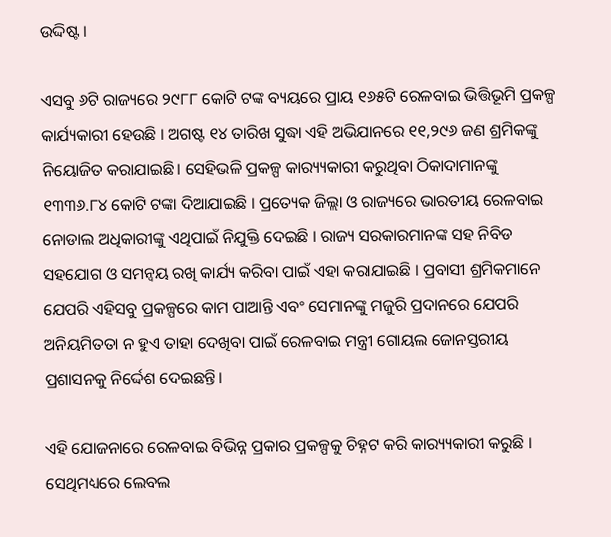ଉଦ୍ଦିଷ୍ଟ ।

ଏସବୁ ୬ଟି ରାଜ୍ୟରେ ୨୯୮୮ କୋଟି ଟଙ୍କ ବ୍ୟୟରେ ପ୍ରାୟ ୧୬୫ଟି ରେଳବାଇ ଭିତ୍ତିଭୂମି ପ୍ରକଳ୍ପ କାର୍ଯ୍ୟକାରୀ ହେଉଛି । ଅଗଷ୍ଟ ୧୪ ତାରିଖ ସୁଦ୍ଧା ଏହି ଅଭିଯାନରେ ୧୧,୨୯୬ ଜଣ ଶ୍ରମିକଙ୍କୁ ନିୟୋଜିତ କରାଯାଇଛି। ସେହିଭଳି ପ୍ରକଳ୍ପ କାର‌୍ୟ୍ୟକାରୀ କରୁଥିବା ଠିକାଦାମାନଙ୍କୁ ୧୩୩୬.୮୪ କୋଟି ଟଙ୍କା ଦିଆଯାଇଛି । ପ୍ରତ୍ୟେକ ଜିଲ୍ଲା ଓ ରାଜ୍ୟରେ ଭାରତୀୟ ରେଳବାଇ ନୋଡାଲ ଅଧିକାରୀଙ୍କୁ ଏଥିପାଇଁ ନିଯୁକ୍ତି ଦେଇଛି । ରାଜ୍ୟ ସରକାରମାନଙ୍କ ସହ ନିବିଡ ସହଯୋଗ ଓ ସମନ୍ୱୟ ରଖି କାର୍ଯ୍ୟ କରିବା ପାଇଁ ଏହା କରାଯାଇଛି । ପ୍ରବାସୀ ଶ୍ରମିକମାନେ ଯେପରି ଏହିସବୁ ପ୍ରକଳ୍ପରେ କାମ ପାଆନ୍ତି ଏବଂ ସେମାନଙ୍କୁ ମଜୁରି ପ୍ରଦାନରେ ଯେପରି ଅନିୟମିତତା ନ ହୁଏ ତାହା ଦେଖିବା ପାଇଁ ରେଳବାଇ ମନ୍ତ୍ରୀ ଗୋୟଲ ଜୋନସ୍ତରୀୟ ପ୍ରଶାସନକୁ ନିର୍ଦ୍ଦେଶ ଦେଇଛନ୍ତି।

ଏହି ଯୋଜନାରେ ରେଳବାଇ ବିଭିନ୍ନ ପ୍ରକାର ପ୍ରକଳ୍ପକୁ ଚିହ୍ନଟ କରି କାର‌୍ୟ୍ୟକାରୀ କରୁଛି । ସେଥିମଧ୍ୟରେ ଲେବଲ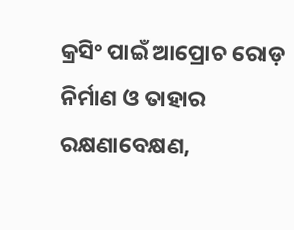କ୍ରସିଂ ପାଇଁ ଆପ୍ରୋଚ ରୋଡ଼ ନିର୍ମାଣ ଓ ତାହାର ରକ୍ଷଣାବେକ୍ଷଣ,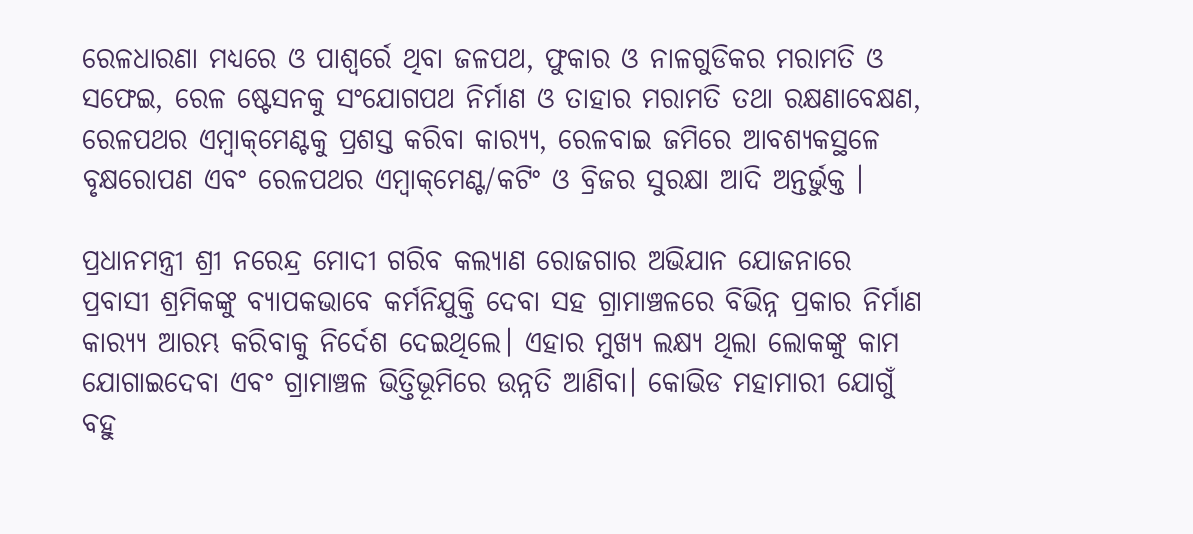ରେଳଧାରଣା ମଧ୍ୟରେ ଓ ପାଶ୍ୱର୍ରେ ଥିବା ଜଳପଥ, ଫୁକାର ଓ ନାଳଗୁଡିକର ମରାମତି ଓ ସଫେଇ, ରେଳ ଷ୍ଟେସନକୁ ସଂଯୋଗପଥ ନିର୍ମାଣ ଓ ତାହାର ମରାମତି ତଥା ରକ୍ଷଣାବେକ୍ଷଣ, ରେଳପଥର ଏମ୍ବାକ୍‌ମେଣ୍ଟକୁ ପ୍ରଶସ୍ତ କରିବା କାର‌୍ୟ୍ୟ, ରେଳବାଇ ଜମିରେ ଆବଶ୍ୟକସ୍ଥଳେ ବୃକ୍ଷରୋପଣ ଏବଂ ରେଳପଥର ଏମ୍ବାକ୍‌ମେଣ୍ଟ/କଟିଂ ଓ ବ୍ରିଜର ସୁରକ୍ଷା ଆଦି ଅନ୍ତର୍ଭୁକ୍ତ ।

ପ୍ରଧାନମନ୍ତ୍ରୀ ଶ୍ରୀ ନରେନ୍ଦ୍ର ମୋଦୀ ଗରିବ କଲ୍ୟାଣ ରୋଜଗାର ଅଭିଯାନ ଯୋଜନାରେ ପ୍ରବାସୀ ଶ୍ରମିକଙ୍କୁ ବ୍ୟାପକଭାବେ କର୍ମନିଯୁକ୍ତି ଦେବା ସହ ଗ୍ରାମାଞ୍ଚଳରେ ବିଭିନ୍ନ ପ୍ରକାର ନିର୍ମାଣ କାର‌୍ୟ୍ୟ ଆରମ୍ଭ କରିବାକୁ ନିର୍ଦେଶ ଦେଇଥିଲେ। ଏହାର ମୁଖ୍ୟ ଲକ୍ଷ୍ୟ ଥିଲା ଲୋକଙ୍କୁ କାମ ଯୋଗାଇଦେବା ଏବଂ ଗ୍ରାମାଞ୍ଚଳ ଭିତ୍ତିଭୂମିରେ ଉନ୍ନତି ଆଣିବା। କୋଭିଡ ମହାମାରୀ ଯୋଗୁଁ ବହୁ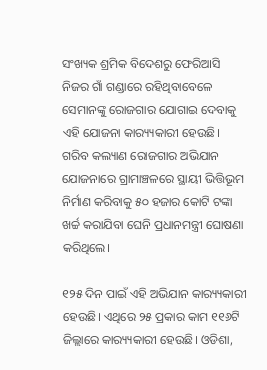ସଂଖ୍ୟକ ଶ୍ରମିକ ବିଦେଶରୁ ଫେରିଆସି ନିଜର ଗାଁ ଗଣ୍ଡାରେ ରହିଥିବାବେଳେ ସେମାନଙ୍କୁ ରୋଜଗାର ଯୋଗାଇ ଦେବାକୁ ଏହି ଯୋଜନା କାର‌୍ୟ୍ୟକାରୀ ହେଉଛି। ଗରିବ କଲ୍ୟାଣ ରୋଜଗାର ଅଭିଯାନ ଯୋଜନାରେ ଗ୍ରାମାଞ୍ଚଳରେ ସ୍ଥାୟୀ ଭିତ୍ତିଭୂମ ନିର୍ମାଣ କରିବାକୁ ୫୦ ହଜାର କୋଟି ଟଙ୍କା ଖର୍ଚ୍ଚ କରାଯିବା ଘେନି ପ୍ରଧାନମନ୍ତ୍ରୀ ଘୋଷଣା କରିଥିଲେ।

୧୨୫ ଦିନ ପାଇଁ ଏହି ଅଭିଯାନ କାର‌୍ୟ୍ୟକାରୀ ହେଉଛି। ଏଥିରେ ୨୫ ପ୍ରକାର କାମ ୧୧୬ଟି ଜିଲ୍ଲାରେ କାର‌୍ୟ୍ୟକାରୀ ହେଉଛି। ଓଡିଶା,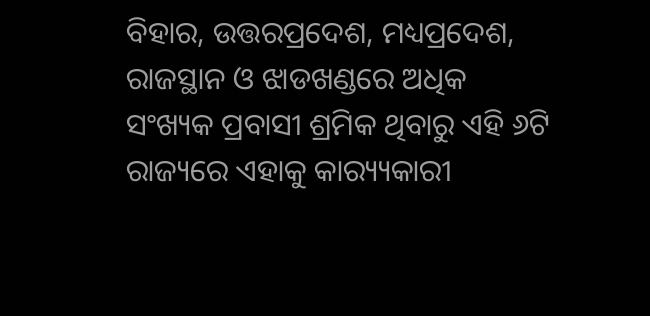ବିହାର, ଉତ୍ତରପ୍ରଦେଶ, ମଧ୍ୟପ୍ରଦେଶ, ରାଜସ୍ଥାନ ଓ ଝାଡଖଣ୍ଡରେ ଅଧିକ ସଂଖ୍ୟକ ପ୍ରବାସୀ ଶ୍ରମିକ ଥିବାରୁ ଏହି ୬ଟି ରାଜ୍ୟରେ ଏହାକୁ କାର‌୍ୟ୍ୟକାରୀ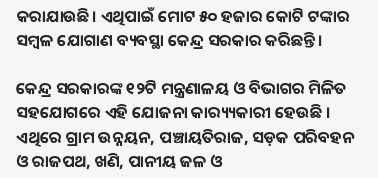କରାଯାଉଛି। ଏଥିପାଇଁ ମୋଟ ୫୦ ହଜାର କୋଟି ଟଙ୍କାର ସମ୍ବଳ ଯୋଗାଣ ବ୍ୟବସ୍ଥା କେନ୍ଦ୍ର ସରକାର କରିଛନ୍ତି।

କେନ୍ଦ୍ର ସରକାରଙ୍କ ୧୨ଟି ମନ୍ତ୍ରଣାଳୟ ଓ ବିଭାଗର ମିଳିତ ସହଯୋଗରେ ଏହି ଯୋଜନା କାର‌୍ୟ୍ୟକାରୀ ହେଉଛି । ଏଥିରେ ଗ୍ରାମ ଉନ୍ନୟନ, ପଞ୍ଚାୟତିରାଜ, ସଡ଼କ ପରିବହନ ଓ ରାଜପଥ, ଖଣି, ପାନୀୟ ଜଳ ଓ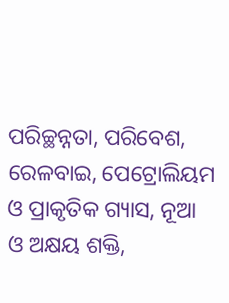ପରିଚ୍ଛନ୍ନତା, ପରିବେଶ, ରେଳବାଇ, ପେଟ୍ରୋଲିୟମ ଓ ପ୍ରାକୃତିକ ଗ୍ୟାସ, ନୂଆ ଓ ଅକ୍ଷୟ ଶକ୍ତି,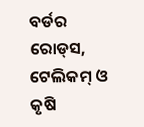ବର୍ଡର ରୋଡ୍‌ସ, ଟେଲିକମ୍ ଓ କୃଷି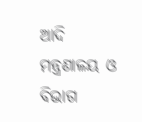ଆଦି ମନ୍ତ୍ରଣାଳୟ ଓ ବିଭାଗ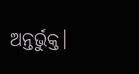ଅନ୍ତର୍ଭୁକ୍ତ।